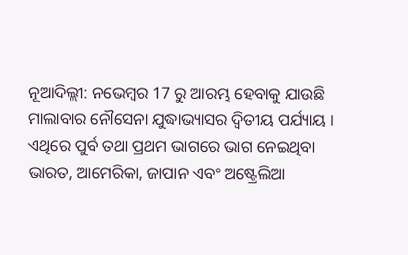ନୂଆଦିଲ୍ଲୀ: ନଭେମ୍ବର 17 ରୁ ଆରମ୍ଭ ହେବାକୁ ଯାଉଛି ମାଲାବାର ନୌସେନା ଯୁଦ୍ଧାଭ୍ୟାସର ଦ୍ବିତୀୟ ପର୍ଯ୍ୟାୟ । ଏଥିରେ ପୁର୍ବ ତଥା ପ୍ରଥମ ଭାଗରେ ଭାଗ ନେଇଥିବା ଭାରତ, ଆମେରିକା, ଜାପାନ ଏବଂ ଅଷ୍ଟ୍ରେଲିଆ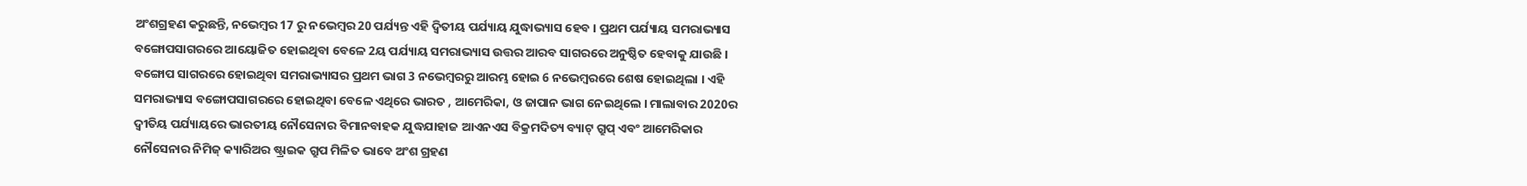ଅଂଶଗ୍ରହଣ କରୁଛନ୍ତି, ନଭେମ୍ବର 17 ରୁ ନଭେମ୍ବର 20 ପର୍ଯ୍ୟନ୍ତ ଏହି ଦ୍ବିତୀୟ ପର୍ଯ୍ୟାୟ ଯୁଦ୍ଧାଭ୍ୟାସ ହେବ । ପ୍ରଥମ ପର୍ଯ୍ୟାୟ ସମରାଭ୍ୟାସ ବଙ୍ଗୋପସାଗରରେ ଆୟୋଜିତ ହୋଇଥିବା ବେଳେ 2ୟ ପର୍ଯ୍ୟାୟ ସମରାଭ୍ୟାସ ଉତ୍ତର ଆରବ ସାଗରରେ ଅନୁଷ୍ଠିତ ହେବାକୁ ଯାଉଛି ।
ବଙ୍ଗୋପ ସାଗରରେ ହୋଇଥିବା ସମରାଭ୍ୟାସର ପ୍ରଥମ ଭାଗ 3 ନଭେମ୍ବରରୁ ଆରମ୍ଭ ହୋଇ 6 ନଭେମ୍ବରରେ ଶେଷ ହୋଇଥିଲା । ଏହି ସମରାଭ୍ୟାସ ବଙ୍ଗୋପସାଗରରେ ହୋଇଥିବା ବେଳେ ଏଥିରେ ଭାରତ , ଆମେରିକା, ଓ ଜାପାନ ଭାଗ ନେଇଥିଲେ । ମାଲାବାର 2020ର ଦ୍ବୀତିୟ ପର୍ଯ୍ୟାୟରେ ଭାରତୀୟ ନୌସେନାର ବିମାନବାହକ ଯୁଦ୍ଧଯାହାଜ ଆଏନଏସ ବିକ୍ରମଦିତ୍ୟ ବ୍ୟାଟ୍ ଗ୍ରୁପ୍ ଏବଂ ଆମେରିକାର ନୌସେନାର ନିମିଜ୍ କ୍ୟାରିଅର ଷ୍ଟ୍ରାଇକ ଗ୍ରୁପ ମିଳିତ ଭାବେ ଅଂଶ ଗ୍ରହଣ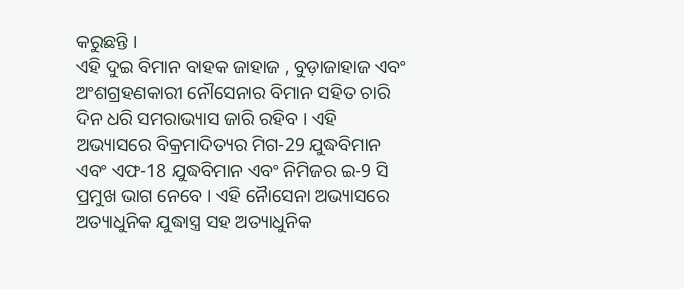କରୁଛନ୍ତି ।
ଏହି ଦୁଇ ବିମାନ ବାହକ ଜାହାଜ , ବୁଡ଼ାଜାହାଜ ଏବଂ ଅଂଶଗ୍ରହଣକାରୀ ନୌସେନାର ବିମାନ ସହିତ ଚାରି ଦିନ ଧରି ସମରାଭ୍ୟାସ ଜାରି ରହିବ । ଏହି ଅଭ୍ୟାସରେ ବିକ୍ରମାଦିତ୍ୟର ମିଗ-29 ଯୁଦ୍ଧବିମାନ ଏବଂ ଏଫ-18 ଯୁଦ୍ଧବିମାନ ଏବଂ ନିମିଜର ଇ-9 ସି ପ୍ରମୁଖ ଭାଗ ନେବେ । ଏହି ନୈାସେନା ଅଭ୍ୟାସରେ ଅତ୍ୟାଧୁନିକ ଯୁଦ୍ଧାସ୍ତ୍ର ସହ ଅତ୍ୟାଧୁନିକ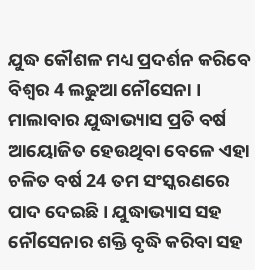ଯୁଦ୍ଧ କୌଶଳ ମଧ୍ୟ ପ୍ରଦର୍ଶନ କରିବେ ବିଶ୍ବର 4 ଲଢୁଆ ନୌସେନା ।
ମାଲାବାର ଯୁଦ୍ଧାଭ୍ୟାସ ପ୍ରତି ବର୍ଷ ଆୟୋଜିତ ହେଉଥିବା ବେଳେ ଏହା ଚଳିତ ବର୍ଷ 24 ତମ ସଂସ୍କରଣରେ ପାଦ ଦେଇଛି । ଯୁଦ୍ଧାଭ୍ୟାସ ସହ ନୌସେନାର ଶକ୍ତି ବୃଦ୍ଧି କରିବା ସହ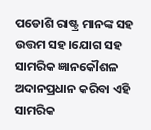ପଡୋଶି ରାଷ୍ଟ୍ର ମାନଙ୍କ ସହ ଉତ୍ତମ ସହ।ଯୋଗ ସହ ସାମରିକ ଜ୍ଞାନକୌଶଳ ଅଦାନପ୍ରଧାନ କରିବା ଏହି ସାମରିକ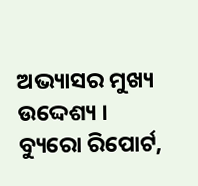ଅଭ୍ୟାସର ମୁଖ୍ୟ ଉଦ୍ଦେଶ୍ୟ ।
ବ୍ୟୁରୋ ରିପୋର୍ଟ,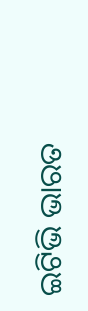ଇଟିଭି ଭାରତ